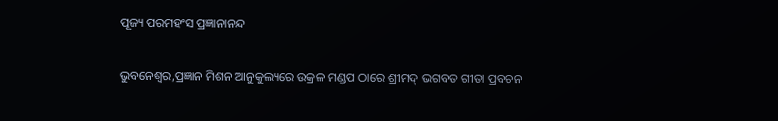ପୂଜ୍ୟ ପରମହଂସ ପ୍ରଜ୍ଞାନାନନ୍ଦ

ଭୁବନେଶ୍ୱର,ପ୍ରଜ୍ଞାନ ମିଶନ ଆନୁକୁଲ୍ୟରେ ଉକ୍ରଳ ମଣ୍ଡପ ଠାରେ ଶ୍ରୀମଦ୍ ଭଗବତ ଗୀତା ପ୍ରବଚନ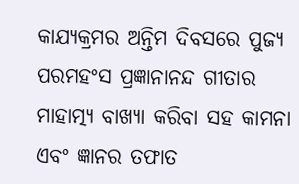କାଯ୍ୟକ୍ରମର ଅନ୍ତିମ ଦିବସରେ ପୁଜ୍ୟ ପରମହଂସ ପ୍ରଜ୍ଞାନାନନ୍ଦ ଗୀତାର ମାହାତ୍ମ୍ୟ ବାଖ୍ୟା କରିବା ସହ କାମନା ଏବଂ ଜ୍ଞାନର ତଫାତ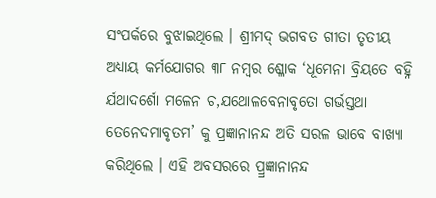ସଂପର୍କରେ ବୁଝାଇଥିଲେ । ଶ୍ରୀମଦ୍ ଭଗବତ ଗୀତା ତୃତୀୟ ଅଧ୍ୟାୟ କର୍ମଯୋଗର ୩୮ ନମ୍ବର ଶ୍ଳୋକ ‘ଧୂମେନା ବ୍ରିୟତେ ବହ୍ନି ର୍ଯଥାଦର୍ଶୋ ମଳେନ ଚ,ଯଥୋଳବେନାବୃତୋ ଗର୍ଭସ୍ତଥା ତେନେଦମାବୃତମ’ କୁ ପ୍ରଜ୍ଞାନାନନ୍ଦ ଅତି ସରଳ ଭାବେ ବାଖ୍ୟା କରିଥିଲେ । ଏହି ଅବସରରେ ପ୍ର୍ରଜ୍ଞାନାନନ୍ଦ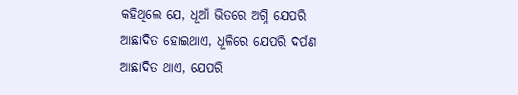କହିଥିଲେ ଯେ, ଧୂଆଁ ଭିତରେ ଅଗ୍ନି ଯେପରି ଆଛାଦିତ ହୋଇଥାଏ, ଧୂଳିରେ ଯେପରି ଦର୍ପଣ ଆଛାଦିତ ଥାଏ, ଯେପରି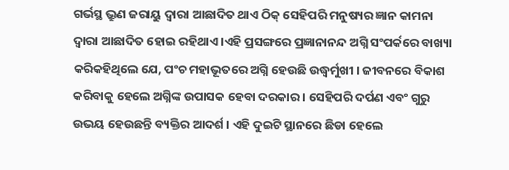ଗର୍ଭସ୍ଥ ଭ୍ରୁଣ ଜରାୟୁ ଦ୍ୱାରା ଆଛାଦିତ ଥାଏ ଠିକ୍ ସେହିପରି ମନୁଷ୍ୟର ଜ୍ଞାନ କାମନା ଦ୍ୱାରା ଆଛାଦିତ ହୋଇ ରହିଥାଏ ।ଏହି ପ୍ରସଙ୍ଗରେ ପ୍ରଜ୍ଞାନାନନ୍ଦ ଅଗ୍ନି ସଂପର୍କରେ ବାଖ୍ୟା କରିକହିଥିଲେ ଯେ, ପଂଚ ମହାଭୂତରେ ଅଗ୍ନି ହେଉଛି ଉଦ୍ଧ୍ୱର୍ମୁଖୀ । ଜୀବନରେ ବିକାଶ କରିବାକୁ ହେଲେ ଅଗ୍ନିଙ୍କ ଉପାସକ ହେବା ଦରକାର । ସେହିପରି ଦର୍ପଣ ଏବଂ ଗୁରୁ ଉଭୟ ହେଉଛନ୍ତି ବ୍ୟକ୍ତିର ଆଦର୍ଶ । ଏହି ଦୁଇଟି ସ୍ଥାନରେ ଛିଡା ହେଲେ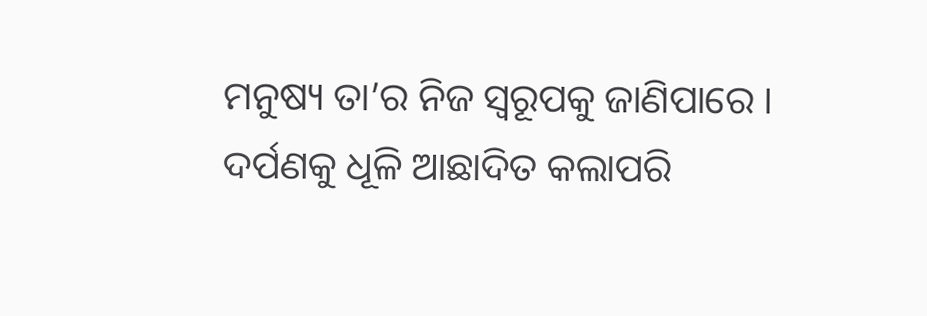ମନୁଷ୍ୟ ତା’ର ନିଜ ସ୍ୱରୂପକୁ ଜାଣିପାରେ । ଦର୍ପଣକୁ ଧୂଳି ଆଛାଦିତ କଲାପରି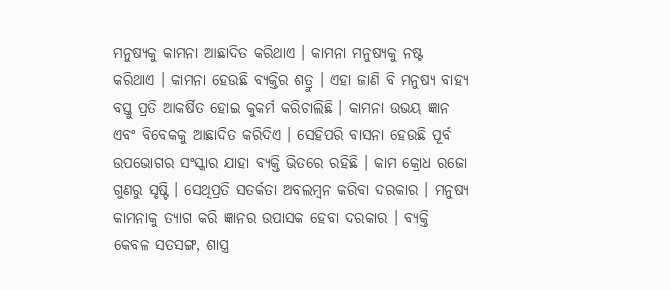ମନୁଷ୍ୟକୁ କାମନା ଆଛାଦିତ କରିଥାଏ । କାମନା ମନୁଷ୍ୟକୁ ନଷ୍ଟ କରିଥାଏ । କାମନା ହେଉଛି ବ୍ୟକ୍ତିର ଶତ୍ରୁ । ଏହା ଜାଣି ବି ମନୁଷ୍ୟ ବାହ୍ୟ ବସ୍ତୁ ପ୍ରତି ଆକର୍ଷିତ ହୋଇ କୁକର୍ମ କରିଚାଲିଛି । କାମନା ଉଭୟ ଜ୍ଞାନ ଏବଂ ବିବେକକୁ ଆଛାଦିତ କରିଦିଏ । ସେହିପରି ବାସନା ହେଉଛି ପୂର୍ବ ଉପଭୋଗର ସଂସ୍କାର ଯାହା ବ୍ୟକ୍ତି ଭିତରେ ରହିଛି । କାମ କ୍ରୋଧ ରଜୋ ଗୁଣରୁ ସୃଷ୍ଟି । ସେଥିପ୍ରତି ସତର୍କତା ଅବଲମ୍ବନ କରିବା ଦରକାର । ମନୁଷ୍ୟ କାମନାକୁ ତ୍ୟାଗ କରି ଜ୍ଞାନର ଉପାସକ ହେବା ଦରକାର । ବ୍ୟକ୍ତି କେବଳ ସତସଙ୍ଗ, ଶାସ୍ତ୍ର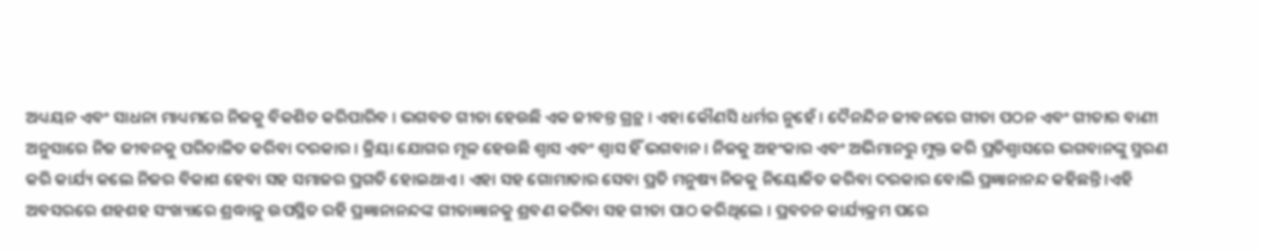ଅଧ୍ୟୟନ ଏବଂ ସାଧନା ମାଧ୍ୟମରେ ନିଜକୁ ବିକଶିତ କରିପାରିବ । ଭଗବତ ଗୀତା ହେଉଛି ଏକ ଜୀବନ୍ତ ଗ୍ରନ୍ଥ । ଏହା କୌଣସି ଧର୍ମର ନୁହେଁ । ଦୈନନ୍ଦିନ ଜୀବନରେ ଗୀତା ପଠନ ଏବଂ ଗୀତାର ବାଣୀ ଅନୁସାରେ ନିଜ ଜୀବନକୁ ପରିଚାଳିତ କରିବା ଦରକାର । କ୍ରିୟା ଯୋଗର ମୂଳ ହେଉଛି ଶ୍ୱାସ ଏବଂ ଶ୍ୱାସ ହିଁ ଭଗବାନ । ନିଜକୁ ଅହଂକାର ଏବଂ ଅଭିମାନରୁ ମୁକ୍ତ କରି ପ୍ରତିଶ୍ୱାସରେ ଭଗବାନଙ୍କୁ ସ୍ମରଣ କରି କାର୍ଯ୍ୟ କଲେ ନିଜର ବିକାଶ ହେବା ସହ ସମାଜର ପ୍ରଗତି ହୋଇଥାଏ । ଏହା ସହ ଗୋମାତାର ସେବା ପ୍ରତି ମନୁଷ୍ୟ ନିଜକୁ ନିୟୋଜିତ କରିବା ଦରକାର ବୋଲି ପ୍ରଜ୍ଞାନାନନ୍ଦ କହିଛନ୍ତି ।ଏହି ଅବସରରେ ଶହଶହ ସଂଖ୍ୟାରେ ଶ୍ରଦ୍ଧାଳୁ ଉପସ୍ଥିତ ରହି ପ୍ରଜ୍ଞାନାନନ୍ଦଙ୍କ ଗୀତାଜ୍ଞାନକୁ ଶ୍ରବଣ କରିବା ସହ ଗୀତା ପାଠ କରିଥିଲେ । ପ୍ରବଚନ କାର୍ଯ୍ୟକ୍ରମ ପରେ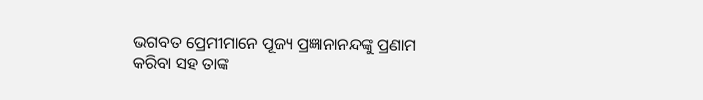ଭଗବତ ପ୍ରେମୀମାନେ ପୂଜ୍ୟ ପ୍ରଜ୍ଞାନାନନ୍ଦଙ୍କୁ ପ୍ରଣାମ କରିବା ସହ ତାଙ୍କ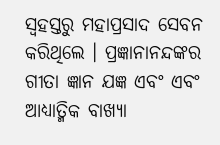ସ୍ୱହସ୍ତରୁ ମହାପ୍ରସାଦ ସେବନ କରିଥିଲେ । ପ୍ରଜ୍ଞାନାନନ୍ଦଙ୍କର ଗୀତା ଜ୍ଞାନ ଯଜ୍ଞ ଏବଂ ଏବଂ ଆଧ୍ୟାତ୍ମିକ ବାଖ୍ୟା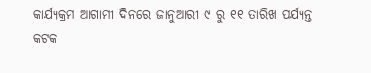କାର୍ଯ୍ୟକ୍ରମ ଆଗାମୀ ଦିନରେ ଜାନୁଆରୀ ୯ ରୁ ୧୧ ତାରିଖ ପର୍ଯ୍ୟନ୍ତ କଟକ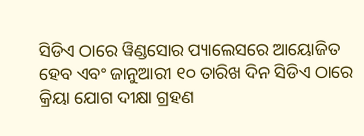ସିଡିଏ ଠାରେ ୱିଣ୍ଡସୋର ପ୍ୟାଲେସରେ ଆୟୋଜିତ ହେବ ଏବଂ ଜାନୁଆରୀ ୧୦ ତାରିଖ ଦିନ ସିଡିଏ ଠାରେ କ୍ରିୟା ଯୋଗ ଦୀକ୍ଷା ଗ୍ରହଣ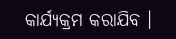କାର୍ଯ୍ୟକ୍ରମ କରାଯିବ ।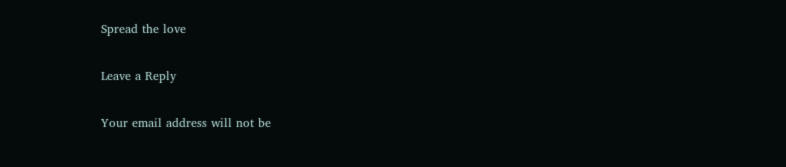Spread the love

Leave a Reply

Your email address will not be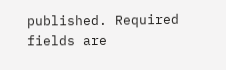published. Required fields are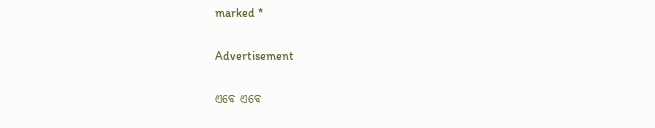marked *

Advertisement

ଏବେ ଏବେ